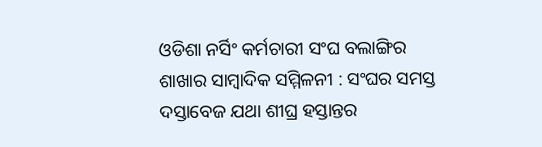ଓଡିଶା ନର୍ସିଂ କର୍ମଚାରୀ ସଂଘ ବଲାଙ୍ଗିର ଶାଖାର ସାମ୍ବାଦିକ ସମ୍ମିଳନୀ : ସଂଘର ସମସ୍ତ ଦସ୍ତାବେଜ ଯଥା ଶୀଘ୍ର ହସ୍ତାନ୍ତର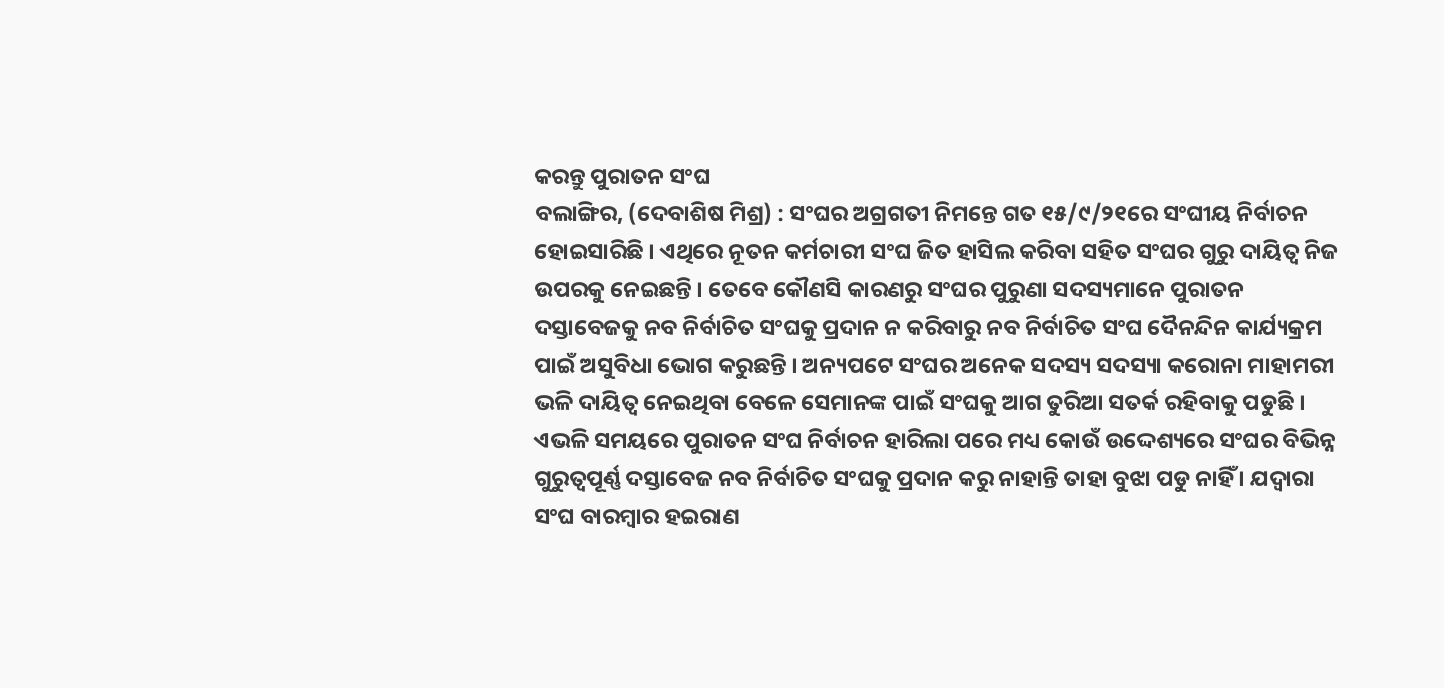କରନ୍ତୁ ପୁରାତନ ସଂଘ
ବଲାଙ୍ଗିର, (ଦେବାଶିଷ ମିଶ୍ର) : ସଂଘର ଅଗ୍ରଗତୀ ନିମନ୍ତେ ଗତ ୧୫/୯/୨୧ରେ ସଂଘୀୟ ନିର୍ବାଚନ ହୋଇସାରିଛି । ଏଥିରେ ନୂତନ କର୍ମଚାରୀ ସଂଘ ଜିତ ହାସିଲ କରିବା ସହିତ ସଂଘର ଗୁରୁ ଦାୟିତ୍ୱ ନିଜ ଉପରକୁ ନେଇଛନ୍ତି । ତେବେ କୌଣସି କାରଣରୁ ସଂଘର ପୁରୁଣା ସଦସ୍ୟମାନେ ପୁରାତନ ଦସ୍ତାବେଜକୁ ନବ ନିର୍ବାଚିତ ସଂଘକୁ ପ୍ରଦାନ ନ କରିବାରୁ ନବ ନିର୍ବାଚିତ ସଂଘ ଦୈନନ୍ଦିନ କାର୍ଯ୍ୟକ୍ରମ ପାଇଁ ଅସୁବିଧା ଭୋଗ କରୁଛନ୍ତି । ଅନ୍ୟପଟେ ସଂଘର ଅନେକ ସଦସ୍ୟ ସଦସ୍ୟା କରୋନା ମାହାମରୀ ଭଳି ଦାୟିତ୍ୱ ନେଇଥିବା ବେଳେ ସେମାନଙ୍କ ପାଇଁ ସଂଘକୁ ଆଗ ତୁରିଆ ସତର୍କ ରହିବାକୁ ପଡୁଛି । ଏଭଳି ସମୟରେ ପୁରାତନ ସଂଘ ନିର୍ବାଚନ ହାରିଲା ପରେ ମଧ୍ୟ କୋଉଁ ଉଦ୍ଦେଶ୍ୟରେ ସଂଘର ବିଭିନ୍ନ ଗୁରୁତ୍ୱପୂର୍ଣ୍ଣ ଦସ୍ତାବେଜ ନବ ନିର୍ବାଚିତ ସଂଘକୁ ପ୍ରଦାନ କରୁ ନାହାନ୍ତି ତାହା ବୁଝା ପଡୁ ନାହିଁ । ଯଦ୍ୱାରା ସଂଘ ବାରମ୍ବାର ହଇରାଣ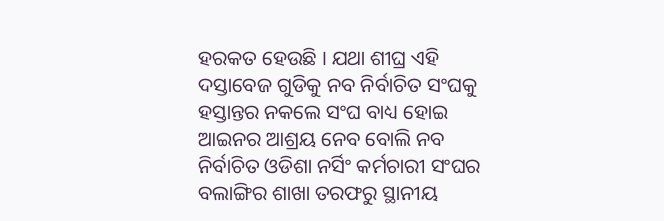ହରକତ ହେଉଛି । ଯଥା ଶୀଘ୍ର ଏହି ଦସ୍ତାବେଜ ଗୁଡିକୁ ନବ ନିର୍ବାଚିତ ସଂଘକୁ ହସ୍ତାନ୍ତର ନକଲେ ସଂଘ ବାଧ୍ୟ ହୋଇ ଆଇନର ଆଶ୍ରୟ ନେବ ବୋଲି ନବ ନିର୍ବାଚିତ ଓଡିଶା ନର୍ସିଂ କର୍ମଚାରୀ ସଂଘର ବଲାଙ୍ଗିର ଶାଖା ତରଫରୁ ସ୍ଥାନୀୟ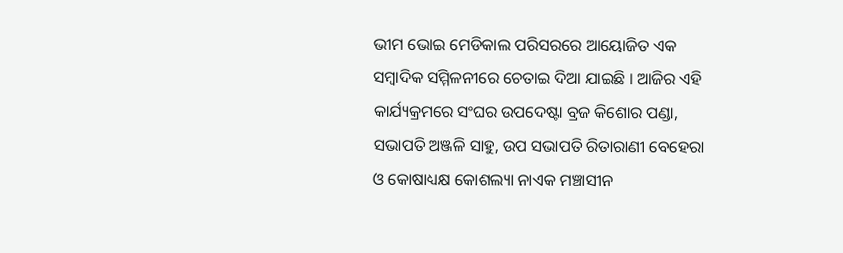ଭୀମ ଭୋଇ ମେଡିକାଲ ପରିସରରେ ଆୟୋଜିତ ଏକ ସମ୍ବାଦିକ ସମ୍ମିଳନୀରେ ଚେତାଇ ଦିଆ ଯାଇଛି । ଆଜିର ଏହି କାର୍ଯ୍ୟକ୍ରମରେ ସଂଘର ଉପଦେଷ୍ଟା ବ୍ରଜ କିଶୋର ପଣ୍ଡା, ସଭାପତି ଅଞ୍ଜଳି ସାହୁ, ଉପ ସଭାପତି ରିତାରାଣୀ ବେହେରା ଓ କୋଷାଧ୍ୟକ୍ଷ କୋଶଲ୍ୟା ନାଏକ ମଞ୍ଚାସୀନ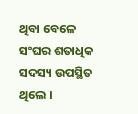ଥିବା ବେଳେ ସଂଘର ଶତାଧିକ ସଦସ୍ୟ ଉପସ୍ଥିତ ଥିଲେ ।